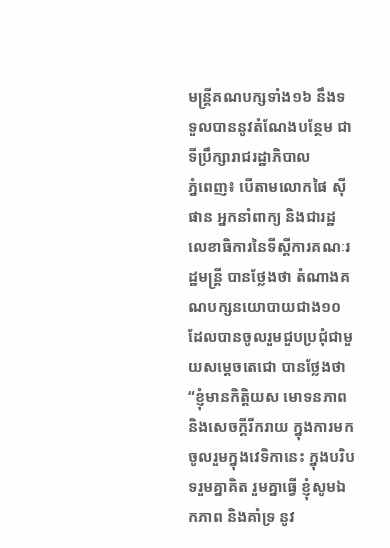មន្រ្តីគណបក្សទាំង១៦ នឹងទទួលបាននូវតំណែងបន្ថែម ជាទីប្រឹក្សារាជរដ្ឋាភិបាល
ភ្នំពេញ៖ បើតាមលោកផៃ ស៊ីផាន អ្នកនាំពាក្យ និងជារដ្ឋលេខាធិការនៃទីស្តីការគណៈរដ្ឋមន្រ្តី បានថ្លែងថា តំណាងគណបក្សនយោបាយជាង១០ ដែលបានចូលរួមជួបប្រជុំជាមួយសម្តេចតេជោ បានថ្លែងថា “ខ្ញុំមានកិត្តិយស មោទនភាព និងសេចក្តីរីករាយ ក្នុងការមកចូលរួមក្នុងវេទិកានេះ ក្នុងបរិបទរួមគ្នាគិត រួមគ្នាធ្វើ ខ្ញុំសូមឯកភាព និងគាំទ្រ នូវ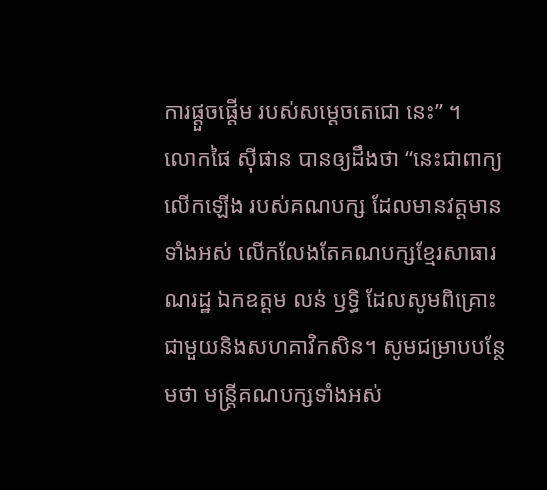ការផ្ដួចផ្តើម របស់សម្តេចតេជោ នេះ” ។
លោកផៃ ស៊ីផាន បានឲ្យដឹងថា “នេះជាពាក្យលើកឡើង របស់គណបក្ស ដែលមានវត្តមានទាំងអស់ លើកលែងតែគណបក្សខ្មែរសាធារណរដ្ឋ ឯកឧត្តម លន់ ឫទ្ធិ ដែលសូមពិគ្រោះជាមួយនិងសហគាវិកសិន។ សូមជម្រាបបន្ថែមថា មន្រ្តីគណបក្សទាំងអស់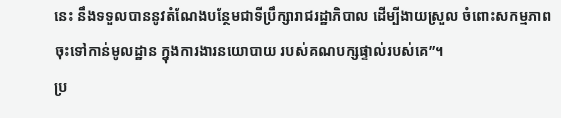នេះ នឹងទទួលបាននូវតំណែងបន្ថែមជាទីប្រឹក្សារាជរដ្ឋាភិបាល ដើម្បីងាយស្រួល ចំពោះសកម្មភាព ចុះទៅកាន់មូលដ្ឋាន ក្នុងការងារនយោបាយ របស់គណបក្សផ្ទាល់របស់គេ”។
ប្រ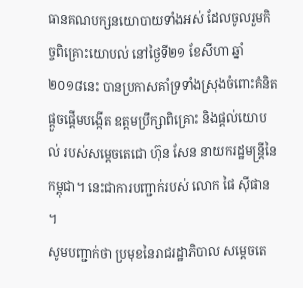ធានគណបក្សនយោបាយទាំងអស់ ដែលចូលរួមកិច្ចពិគ្រោះយោបល់ នៅថ្ងៃទី២១ ខែសីហា ឆ្នាំ២០១៨នេះ បានប្រកាសគាំទ្រទាំងស្រុងចំពោះគំនិតផ្ដួចផ្ដើមបង្កើត ឧត្តមប្រឹក្សាពិគ្រោះ និងផ្ដល់យោបល់ របស់សម្ដេចតេជោ ហ៊ុន សែន នាយករដ្ឋមន្ដ្រីនៃកម្ពុជា។ នេះជាការបញ្ជាក់របស់ លោក ផៃ ស៊ីផាន ។
សូមបញ្ជាក់ថា ប្រមុខនៃរាជរដ្ឋាភិបាល សម្ដេចតេ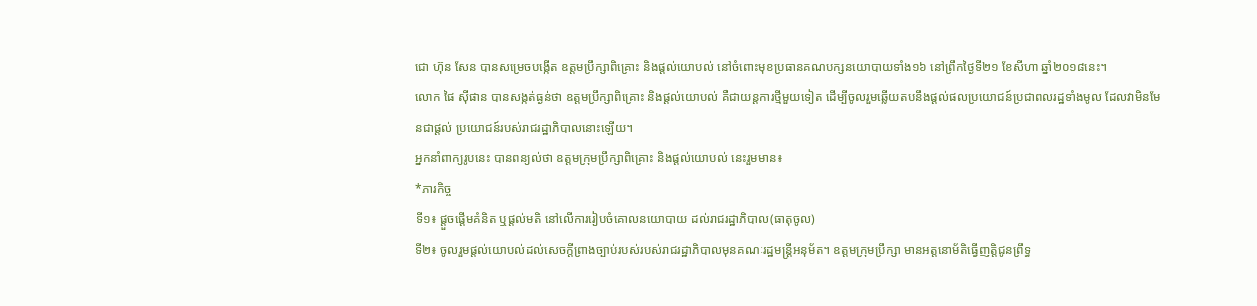ជោ ហ៊ុន សែន បានសម្រេចបង្កើត ឧត្តមប្រឹក្សាពិគ្រោះ និងផ្ដល់យោបល់ នៅចំពោះមុខប្រធានគណបក្សនយោបាយទាំង១៦ នៅព្រឹកថ្ងៃទី២១ ខែសីហា ឆ្នាំ២០១៨នេះ។
លោក ផៃ ស៊ីផាន បានសង្កត់ធ្ងន់ថា ឧត្តមប្រឹក្សាពិគ្រោះ និងផ្ដល់យោបល់ គឺជាយន្ដការថ្មីមួយទៀត ដើម្បីចូលរួមឆ្លើយតបនឹងផ្ដល់ផលប្រយោជន៍ប្រជាពលរដ្ឋទាំងមូល ដែលវាមិនមែនជាផ្ដល់ ប្រយោជន៍របស់រាជរដ្ឋាភិបាលនោះឡើយ។
អ្នកនាំពាក្យរូបនេះ បានពន្យល់ថា ឧត្តមក្រុមប្រឹក្សាពិគ្រោះ និងផ្តល់យោបល់ នេះរួមមាន៖
*ភារកិច្ច
ទី១៖ ផ្តួចផ្តើមគំនិត ឬផ្តល់មតិ នៅលើការរៀបចំគោលនយោបាយ ដល់រាជរដ្ឋាភិបាល(ធាតុចូល)
ទី២៖ ចូលរួមផ្តល់យោបល់ដល់សេចក្តីព្រាងច្បាប់របស់របស់រាជរដ្ឋាភិបាលមុនគណៈរដ្ឋមន្រ្តីអនុម័ត។ ឧត្តមក្រុមប្រឹក្សា មានអត្តនោម័តិធ្វើញត្តិជូនព្រឹទ្ធ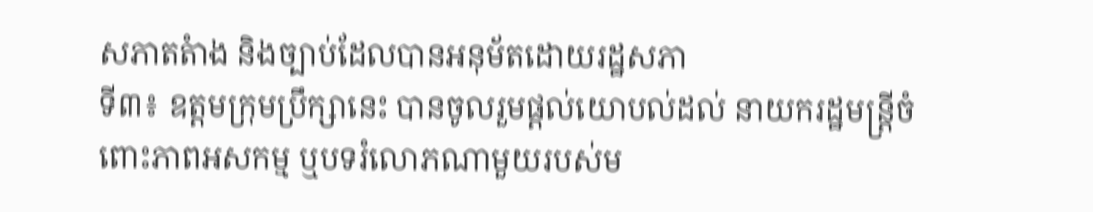សភាតតំាង និងច្បាប់ដែលបានអនុម័តដោយរដ្ឋសភា
ទី៣៖ ឧត្តមក្រុមប្រឹក្សានេះ បានចូលរួមផ្តល់យោបល់ដល់ នាយករដ្ឋមន្រ្តីចំពោះភាពអសកម្ម ឬបទរំលោភណាមួយរបស់ម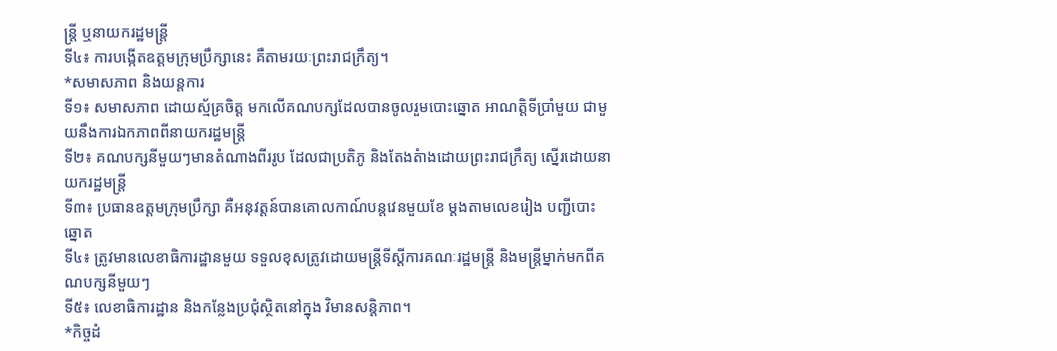ន្រ្តី ឬនាយករដ្ឋមន្រ្តី
ទី៤៖ ការបង្កើតឧត្តមក្រុមប្រឹក្សានេះ គឺតាមរយៈព្រះរាជក្រឹត្យ។
*សមាសភាព និងយន្តការ
ទី១៖ សមាសភាព ដោយស្ម័គ្រចិត្ត មកលើគណបក្សដែលបានចូលរួមបោះឆ្នោត អាណត្តិទីប្រាំមួយ ជាមួយនឹងការឯកភាពពីនាយករដ្ឋមន្រ្តី
ទី២៖ គណបក្សនីមួយៗមានតំណាងពីររូប ដែលជាប្រតិភូ និងតែងតំាងដោយព្រះរាជក្រឹត្យ ស្នើរដោយនាយករដ្ឋមន្រ្តី
ទី៣៖ ប្រធានឧត្តមក្រុមប្រឹក្សា គឺអនុវត្តន៍បានគោលកាណ៍បន្តវេនមួយខែ ម្តងតាមលេខរៀង បញ្ជីបោះឆ្នោត
ទី៤៖ ត្រូវមានលេខាធិការដ្ឋានមួយ ទទួលខុសត្រូវដោយមន្ត្រីទីស្តីការគណៈរដ្ឋមន្រ្តី និងមន្រ្តីម្នាក់មកពីគណបក្សនីមួយៗ
ទី៥៖ លេខាធិការដ្ឋាន និងកន្លែងប្រជុំស្ថិតនៅក្នុង វិមានសន្តិភាព។
*កិច្ចដំ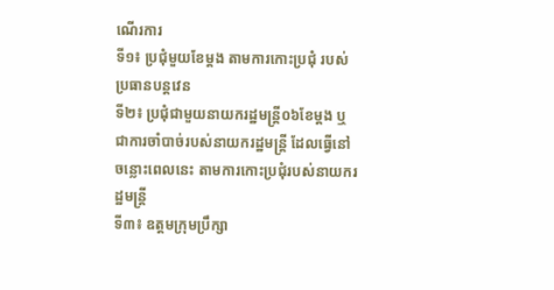ណើរការ
ទី១៖ ប្រជុំមួយខែម្តង តាមការកោះប្រជុំ របស់ប្រធានបន្តវេន
ទី២៖ ប្រជុំជាមួយនាយករដ្ឋមន្រ្តី០៦ខែម្តង ឬជាការចាំបាច់របស់នាយករដ្ឋមន្រ្តី ដែលធ្វើនៅចន្លោះពេលនេះ តាមការកោះប្រជុំរបស់នាយករដ្ឋមន្រ្តី
ទី៣៖ ឧត្តមក្រុមប្រឹក្សា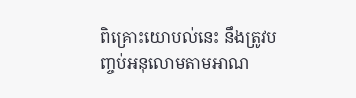ពិគ្រោះយោបល់នេះ នឹងត្រូវបញ្ចប់អនុលោមតាមអាណ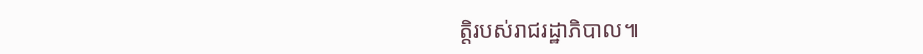ត្តិរបស់រាជរដ្ឋាភិបាល៕